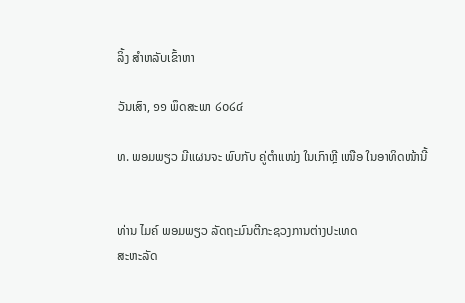ລິ້ງ ສຳຫລັບເຂົ້າຫາ

ວັນເສົາ, ໑໑ ພຶດສະພາ ໒໐໒໔

ທ. ພອມພຽວ ມີແຜນຈະ ພົບກັບ ຄູ່ຕໍາແໜ່ງ ໃນເກົາຫຼີ ເໜືອ ໃນອາທິດໜ້ານີ້


ທ່ານ ໄມຄ໌ ພອມພຽວ ລັດຖະມົນຕີກະຊວງການຕ່າງປະເທດ
ສະຫະລັດ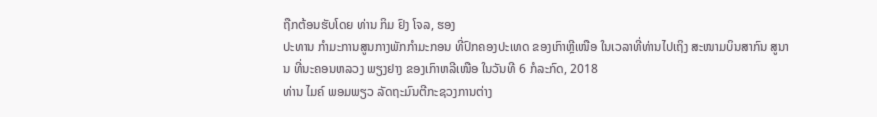ຖືກຕ້ອນຮັບໂດຍ ທ່ານ ກິມ ຢົງ ໂຈລ, ຮອງ
ປະທານ ກໍາມະການສູນກາງພັກກໍາມະກອນ ທີ່ປົກຄອງປະເທດ ຂອງເກົາຫຼີເໜືອ ໃນເວລາທີ່ທ່ານໄປເຖິງ ສະໜາມບິນສາກົນ ສູນານ ທີ່ນະຄອນຫລວງ ພຽງຢາງ ຂອງເກົາຫລີເໜືອ ໃນວັນທີ 6 ກໍລະກົດ, 2018
ທ່ານ ໄມຄ໌ ພອມພຽວ ລັດຖະມົນຕີກະຊວງການຕ່າງ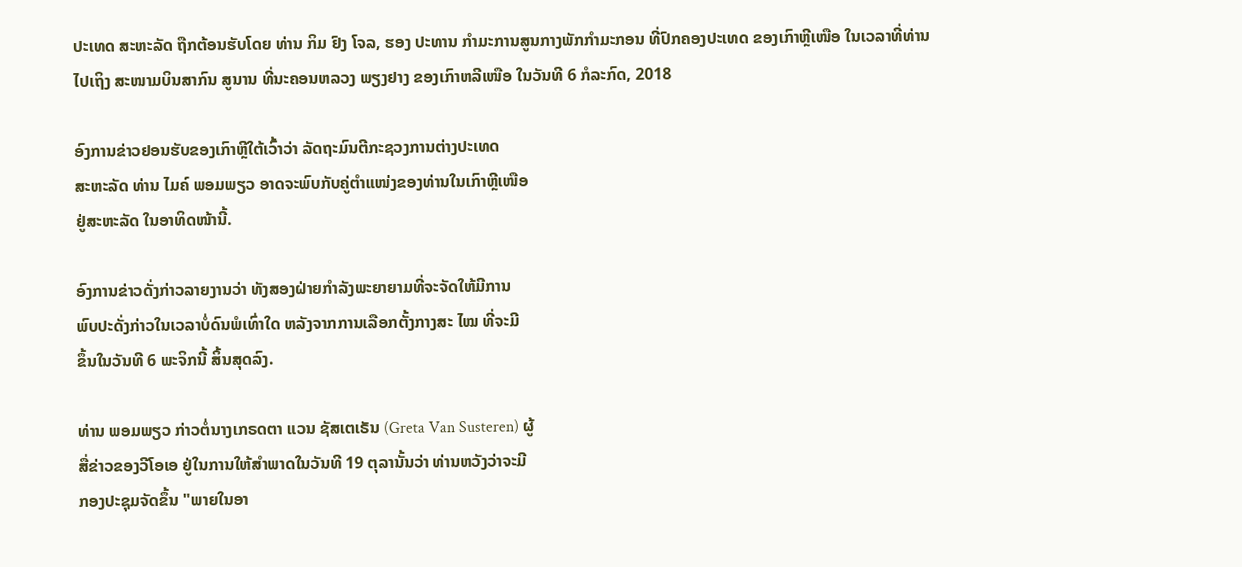ປະເທດ ສະຫະລັດ ຖືກຕ້ອນຮັບໂດຍ ທ່ານ ກິມ ຢົງ ໂຈລ, ຮອງ ປະທານ ກໍາມະການສູນກາງພັກກໍາມະກອນ ທີ່ປົກຄອງປະເທດ ຂອງເກົາຫຼີເໜືອ ໃນເວລາທີ່ທ່ານໄປເຖິງ ສະໜາມບິນສາກົນ ສູນານ ທີ່ນະຄອນຫລວງ ພຽງຢາງ ຂອງເກົາຫລີເໜືອ ໃນວັນທີ 6 ກໍລະກົດ, 2018

ອົງການຂ່າວຢອນຮັບຂອງເກົາຫຼີໃຕ້ເວົ້າວ່າ ລັດຖະມົນຕີກະຊວງການຕ່າງປະເທດ
ສະຫະລັດ ທ່ານ ໄມຄ໌ ພອມພຽວ ອາດຈະພົບກັບຄູ່ຕໍາແໜ່ງຂອງທ່ານໃນເກົາຫຼີເໜືອ
ຢູ່ສະຫະລັດ ໃນອາທິດໜ້ານີ້.

ອົງການຂ່າວດັ່ງກ່າວລາຍງານວ່າ ທັງສອງຝ່າຍກໍາລັງພະຍາຍາມທີ່ຈະຈັດໃຫ້ມີການ
ພົບປະດັ່ງກ່າວໃນເວລາບໍ່ດົນພໍເທົ່າໃດ ຫລັງຈາກການເລືອກຕັ້ງກາງສະ ໄໝ ທີ່ຈະມີ
ຂຶ້ນໃນວັນທີ 6 ພະຈິກນີ້ ສິ້ນສຸດລົງ.

ທ່ານ ພອມພຽວ ກ່າວຕໍ່ນາງເກຣດຕາ ແວນ ຊັສເຕເຣັນ (Greta Van Susteren) ຜູ້
ສື່ຂ່າວຂອງວີໂອເອ ຢູ່ໃນການໃຫ້ສໍາພາດໃນວັນທີ 19 ຕຸລານັ້ນວ່າ ທ່ານຫວັງວ່າຈະມີ
ກອງປະຊຸມຈັດຂຶ້ນ "ພາຍໃນອາ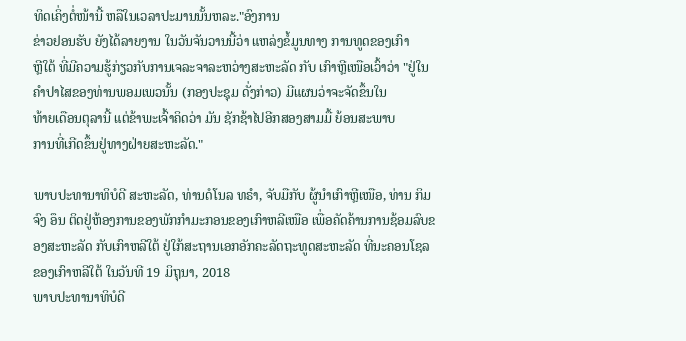ທິດເຄິ່ງຕໍ່ໜ້ານີ້ ຫລືໃນເວລາປະມານນັ້ນຫລະ."ອົງການ
ຂ່າວຢອນຮັບ ຍັງໄດ້ລາຍງານ ໃນວັນຈັນວານນີ້ວ່າ ແຫລ່ງຂໍ້ມູນທາງ ການທູດຂອງເກົາ
ຫຼີໃຕ້ ທີ່ມີຄວາມຮູ້ກ່ຽວກັບການເຈລະຈາລະຫວ່າງສະຫະລັດ ກັບ ເກົາຫຼີເໜືອເວົ້າວ່າ "ຢູ່ໃນຄໍາປາໄສຂອງທ່ານພອມເພວນັ້ນ (ກອງປະຊຸມ ດັ່ງກ່າວ) ມີແຜນວ່າຈະຈັດຂຶ້ນໃນ
ທ້າຍເດືອນຕຸລານີ້ ແຕ່ຂ້າພະເຈົ້າຄິດວ່າ ມັນ ຊັກຊ້າໄປອີກສອງສາມມື້ ຍ້ອນສະພາບ
ການທີ່ເກີດຂຶ້ນຢູ່ທາງຝ່າຍສະຫະລັດ."

ພາບປະທານາທິບໍດີ ສະຫະລັດ, ທ່ານດໍໂນລ ທຣໍາ, ຈັບມືກັບ ຜູ້ນໍາເກົາຫຼີເໜືອ, ທ່ານ ກິມ ຈົງ ອຶນ ຕິດຢູ່ຫ້ອງການຂອງພັກກໍາມະກອນຂອງເກົາຫລີເໜືອ ເພື່ອຄັດຄ້ານການຊ້ອມລົບຂອງສະຫະລັດ ກັບເກົາຫລີໃຕ້ ຢູ່ໃກ້ສະຖານເອກອັກຄະລັດຖະທູດສະຫະລັດ ທີ່ນະຄອນໂຊລ ຂອງເກົາຫລີໃຕ້ ໃນວັນທີ 19 ມິຖຸນາ, 2018
ພາບປະທານາທິບໍດີ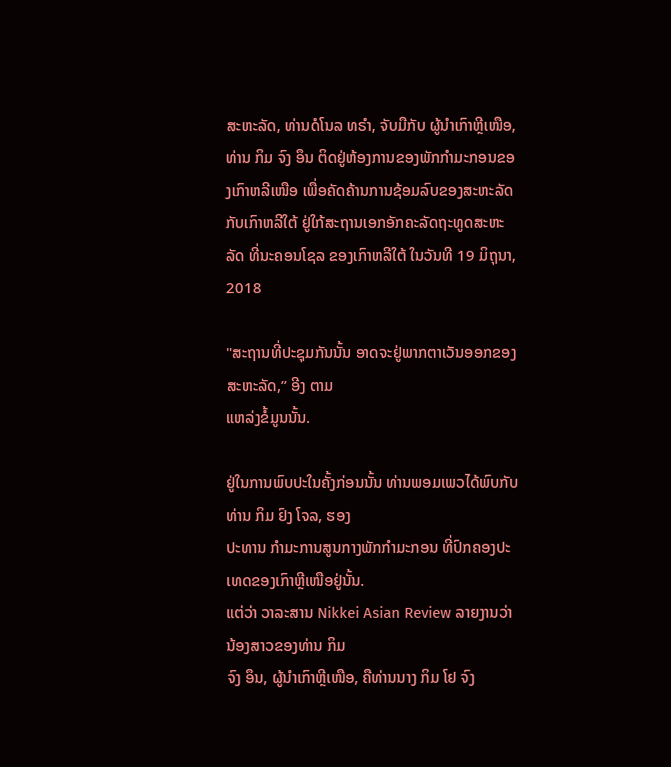ສະຫະລັດ, ທ່ານດໍໂນລ ທຣໍາ, ຈັບມືກັບ ຜູ້ນໍາເກົາຫຼີເໜືອ, ທ່ານ ກິມ ຈົງ ອຶນ ຕິດຢູ່ຫ້ອງການຂອງພັກກໍາມະກອນຂອງເກົາຫລີເໜືອ ເພື່ອຄັດຄ້ານການຊ້ອມລົບຂອງສະຫະລັດ ກັບເກົາຫລີໃຕ້ ຢູ່ໃກ້ສະຖານເອກອັກຄະລັດຖະທູດສະຫະລັດ ທີ່ນະຄອນໂຊລ ຂອງເກົາຫລີໃຕ້ ໃນວັນທີ 19 ມິຖຸນາ, 2018

"ສະຖານທີ່ປະຊຸມກັນນັ້ນ ອາດຈະຢູ່ພາກຕາເວັນອອກຂອງສະຫະລັດ,” ອີງ ຕາມ
ແຫລ່ງຂໍ້ມູນນັ້ນ.

ຢູ່ໃນການພົບປະໃນຄັ້ງກ່ອນນັ້ນ ທ່ານພອມເພວໄດ້ພົບກັບທ່ານ ກິມ ຢົງ ໂຈລ, ຮອງ
ປະທານ ກໍາມະການສູນກາງພັກກໍາມະກອນ ທີ່ປົກຄອງປະເທດຂອງເກົາຫຼີເໜືອຢູ່ນັ້ນ.
ແຕ່ວ່າ ວາລະສານ Nikkei Asian Review ລາຍງານວ່າ ນ້ອງສາວຂອງທ່ານ ກິມ
ຈົງ ອຶນ, ຜູ້ນໍາເກົາຫຼີເໜືອ, ຄືທ່ານນາງ ກິມ ໂຢ ຈົງ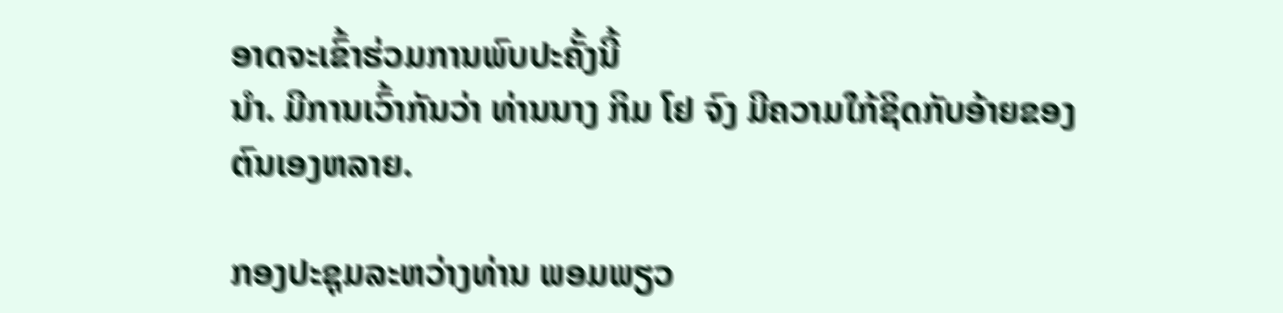ອາດຈະເຂົ້າຮ່ວມການພົບປະຄັ້ງນີ້
ນໍາ. ມີການເວົ້າກັນວ່າ ທ່ານນາງ ກິມ ໂຢ ຈົງ ມີຄວາມໃກ້ຊິດກັບອ້າຍຂອງຕົນເອງຫລາຍ.

ກອງປະຊຸມລະຫວ່າງທ່ານ ພອມພຽວ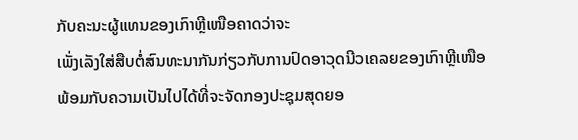ກັບຄະນະຜູ້ແທນຂອງເກົາຫຼີເໜືອຄາດວ່າຈະ
ເພັ່ງເລັງໃສ່ສືບຕໍ່ສົນທະນາກັນກ່ຽວກັບການປົດອາວຸດນີວເຄລຍຂອງເກົາຫຼີເໜືອ
ພ້ອມກັບຄວາມເປັນໄປໄດ້ທີ່ຈະຈັດກອງປະຊຸມສຸດຍອ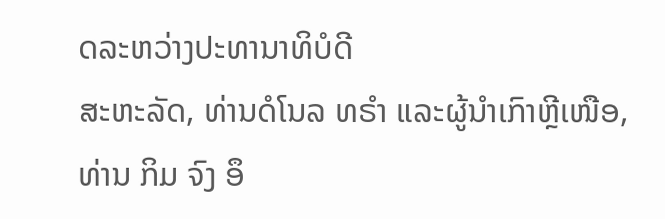ດລະຫວ່າງປະທານາທິບໍດີ
ສະຫະລັດ, ທ່ານດໍໂນລ ທຣໍາ ແລະຜູ້ນໍາເກົາຫຼີເໜືອ, ທ່ານ ກິມ ຈົງ ອຶ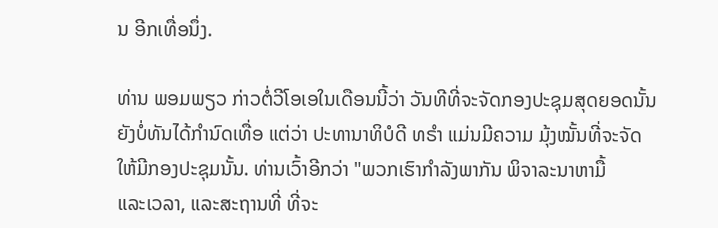ນ ອີກເທື່ອນຶ່ງ.

ທ່ານ ພອມພຽວ ກ່າວຕໍ່ວີໂອເອໃນເດືອນນີ້ວ່າ ວັນທີທີ່ຈະຈັດກອງປະຊຸມສຸດຍອດນັ້ນ
ຍັງບໍ່ທັນໄດ້ກໍານົດເທື່ອ ແຕ່ວ່າ ປະທານາທິບໍດີ ທຣໍາ ແມ່ນມີຄວາມ ມຸ້ງໝັ້ນທີ່ຈະຈັດ
ໃຫ້ມີກອງປະຊຸມນັ້ນ. ທ່ານເວົ້າອີກວ່າ "ພວກເຮົາກໍາລັງພາກັນ ພິຈາລະນາຫາມື້
ແລະເວລາ, ແລະສະຖານທີ່ ທີ່ຈະ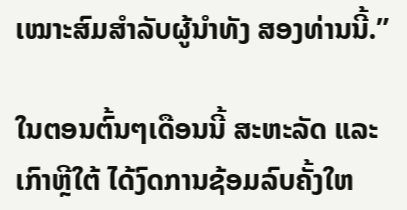ເໝາະສົມສໍາລັບຜູ້ນໍາທັງ ສອງທ່ານນີ້.”

ໃນຕອນຕົ້ນໆເດືອນນີ້ ສະຫະລັດ ແລະເກົາຫຼີໃຕ້ ໄດ້ງົດການຊ້ອມລົບຄັ້ງໃຫ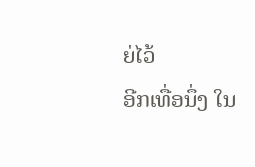ຍ່ໄວ້
ອີກເທື່ອນຶ່ງ ໃນ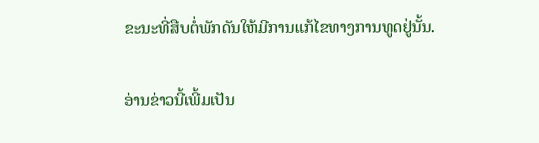ຂະນະທີ່ສືບຕໍ່ພັກດັນໃຫ້ມີການແກ້ໄຂທາງການທູດຢູ່ນັ້ນ.

ອ່ານຂ່າວນີ້ເພີ້ມເປັນ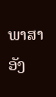ພາສາອັງ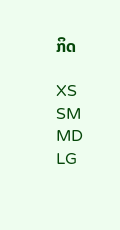ກິດ

XS
SM
MD
LG